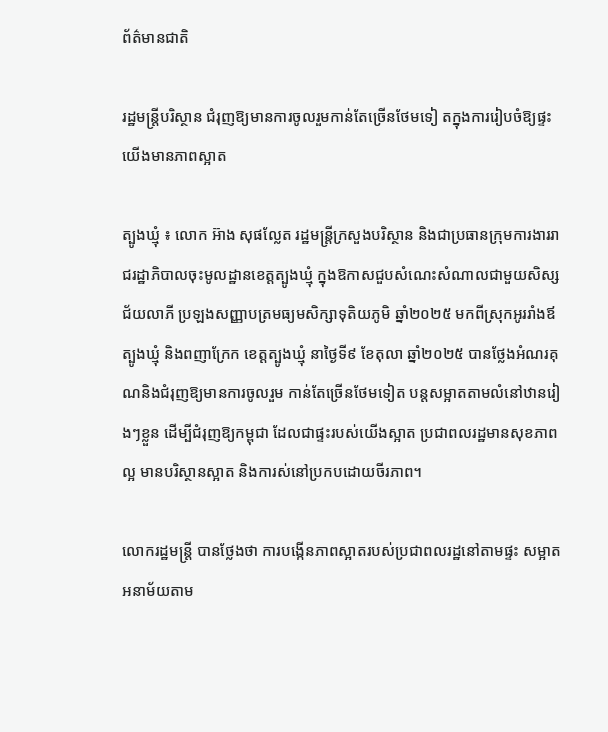ព័ត៌មានជាតិ

រដ្ឋមន្រ្តីបរិស្ថាន ជំរុញឱ្យមានការចូលរួមកាន់តែច្រើនថែមទៀ តក្នុងការរៀបចំឱ្យផ្ទះយើងមានភាពស្អាត

ត្បូងឃ្មុំ ៖ លោក អ៊ាង សុផល្លែត រដ្ឋមន្រ្តីក្រសួងបរិស្ថាន និងជាប្រធានក្រុមការងាររាជរដ្ឋាភិបាលចុះមូលដ្ឋានខេត្តត្បូងឃ្មុំ ក្នុងឱកាសជួបសំណេះសំណាលជាមួយសិស្សជ័យលាភី ប្រឡងសញ្ញាបត្រមធ្យមសិក្សាទុតិយភូមិ ឆ្នាំ២០២៥ មកពីស្រុកអូររាំងឪ ត្បូងឃ្មុំ និងពញាក្រែក ខេត្តត្បូងឃ្មុំ នាថ្ងៃទី៩ ខែតុលា ឆ្នាំ២០២៥ បានថ្លែងអំណរគុណនិងជំរុញឱ្យមានការចូលរួម កាន់តែច្រើនថែមទៀត បន្តសម្អាតតាមលំនៅឋានរៀងៗខ្លួន ដើម្បីជំរុញឱ្យកម្ពុជា ដែលជាផ្ទះរបស់យើងស្អាត ប្រជាពលរដ្ឋមានសុខភាពល្អ មានបរិស្ថានស្អាត និងការស់នៅប្រកបដោយចីរភាព។

លោករដ្ឋមន្រ្តី បានថ្លែងថា ការបង្កើនភាពស្អាតរបស់ប្រជាពលរដ្ឋនៅតាមផ្ទះ សម្អាតអនាម័យតាម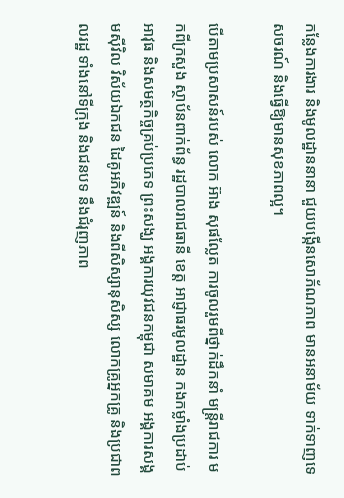កន្លែងការងារ និងមូលដ្ឋាននានា ជួយបង្កើនសោភ័ណភាព មានអនាម័យ ទាក់ទាញទេសចរណ៍ និងធ្វើឱ្យមានសុខភាពល្អ។

បើតាមប្រសាសន៍របស់ លោក អ៊ាង សុផល្លែត ការចូលរួមពីថ្នាក់ដឹកនាំ មន្រ្តីរាជការ មកពីក្រសួង ស្ថាប័នពាក់ព័ន្ធ រដ្ឋបាលរាជធានី ខេត្ត អាជ្ញាធរមូលដ្ឋាន កងកម្លាំងប្រដាប់អាវុធ និងសមត្ថកិច្ចគ្រប់ប្រភេទ ព្រះសង្ឃ អង្គការយុវជនកម្ពុជា សមាគម អង្គការសង្គមស៊ីវិល វិស័យឯកជន ដៃគូអភិវឌ្ឍន៍ និងពីសិស្សានុសិស្ស លោកគ្រូអ្នកគ្រូ និងប្រជាពលរដ្ឋ ទាំងនៅទីក្រុង និងជនបទ នឹងជំរុញភាព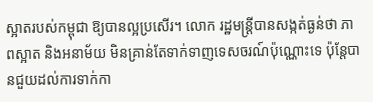ស្អាតរបស់កម្ពុជា ឱ្យបានល្អប្រសើរ។ លោក រដ្ឋមន្រ្តីបានសង្កត់ធ្ងន់ថា ភាពស្អាត និងអនាម័យ មិនគ្រាន់តែទាក់ទាញទេសចរណ៍ប៉ុណ្ណោះទេ ប៉ុន្តែបានជួយដល់ការទាក់កា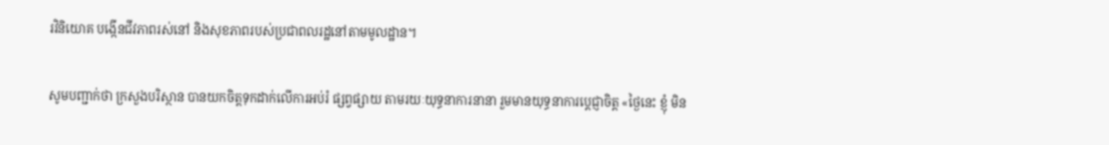រវិនិយោគ បង្កើនជីវភាពរស់នៅ និងសុខភាពរបស់ប្រជាពលរដ្ឋនៅតាមមូលដ្ឋាន។

សូមបញ្ជាក់ថា ក្រសួងបរិស្ថាន បានយកចិត្តទុកដាក់លើការអប់រំ ផ្សព្វផ្សាយ តាមរយៈយុទ្ធនាការនានា រួមមានយុទ្ធនាការប្តេជ្ញាចិត្ត «ថ្ងៃនេះ ខ្ញុំ មិន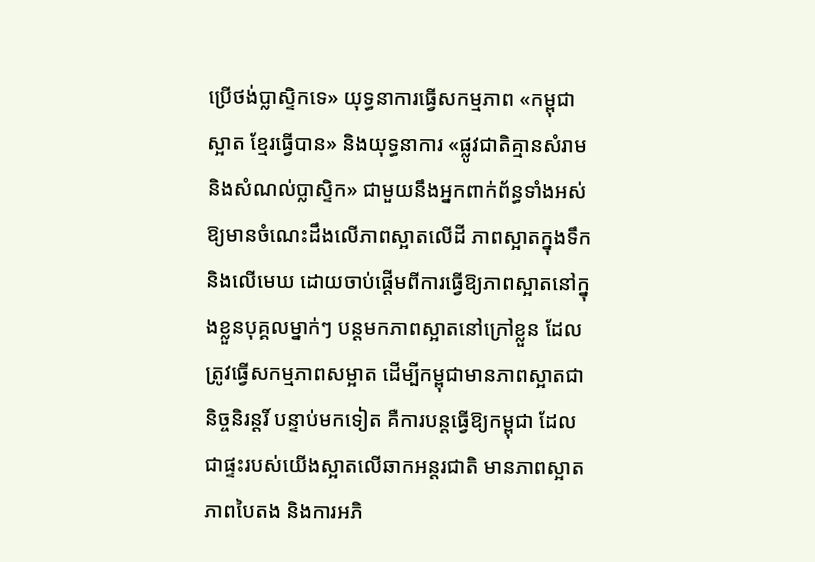ប្រើថង់ប្លាស្ទិកទេ» យុទ្ធនាការធ្វើសកម្មភាព «កម្ពុជាស្អាត ខ្មែរធ្វើបាន» និងយុទ្ធនាការ «ផ្លូវជាតិគ្មានសំរាម និងសំណល់ប្លាស្ទិក» ជាមួយនឹងអ្នកពាក់ព័ន្ធទាំងអស់ ឱ្យមានចំណេះដឹងលើភាពស្អាតលើដី ភាពស្អាតក្នុងទឹក និងលើមេឃ ដោយចាប់ផ្តើមពីការធ្វើឱ្យភាពស្អាតនៅក្នុងខ្លួនបុគ្គលម្នាក់ៗ បន្តមកភាពស្អាតនៅក្រៅខ្លួន ដែលត្រូវធ្វើសកម្មភាពសម្អាត ដើម្បីកម្ពុជាមានភាពស្អាតជានិច្ចនិរន្តរិ៍ បន្ទាប់មកទៀត គឺការបន្តធ្វើឱ្យកម្ពុជា ដែលជាផ្ទះរបស់យើងស្អាតលើឆាកអន្តរជាតិ មានភាពស្អាត ភាពបៃតង និងការអភិ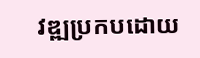វឌ្ឍប្រកបដោយ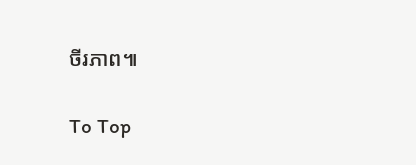ចីរភាព៕

To Top